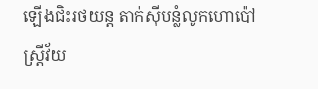ឡើងជិះរថយន្ត តាក់ស៊ីបន្លំលូកហោប៉ៅ ស្ត្រីវ័យ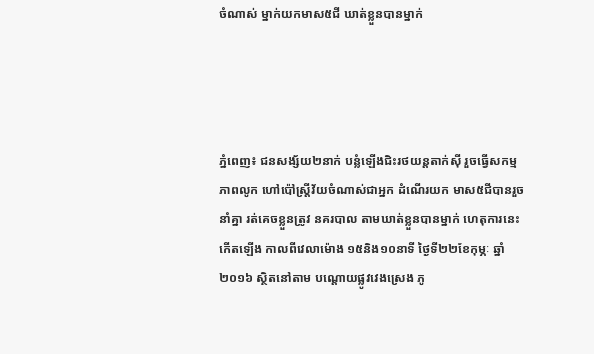ចំណាស់ ម្នាក់យកមាស៥ជី ឃាត់ខ្លួនបានម្នាក់




ភ្នំពេញ៖ ជនសង្ស័យ២នាក់ បន្លំឡើងជិះរថយន្តតាក់ស៊ី រួចធ្វើសកម្មភាពលូក ហៅប៉ៅស្រ្តីវ័យចំណាស់ជាអ្នក ដំណើរយក មាស៥ជីបានរួចនាំគ្នា រត់គេចខ្លួនត្រូវ នគរបាល តាមឃាត់ខ្លួនបានម្នាក់ ហេតុការនេះកើតឡើង កាលពីវេលាម៉ោង ១៥និង១០នាទី ថ្ងៃទី២២ខែកុម្ភៈ ឆ្នាំ២០១៦ ស្ថិតនៅតាម បណ្តោយផ្លូវវេងស្រេង ភូ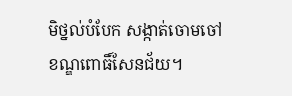មិថ្នល់បំបែក សង្កាត់ចោមចៅ ខណ្ឌពោធិ៍សែនជ័យ។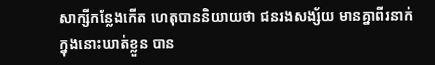សាក្សីកន្លែងកើត ហេតុបាននិយាយថា ជនរងសង្ស័យ មានគ្នាពីរនាក់ ក្នុងនោះឃាត់ខ្លួន បាន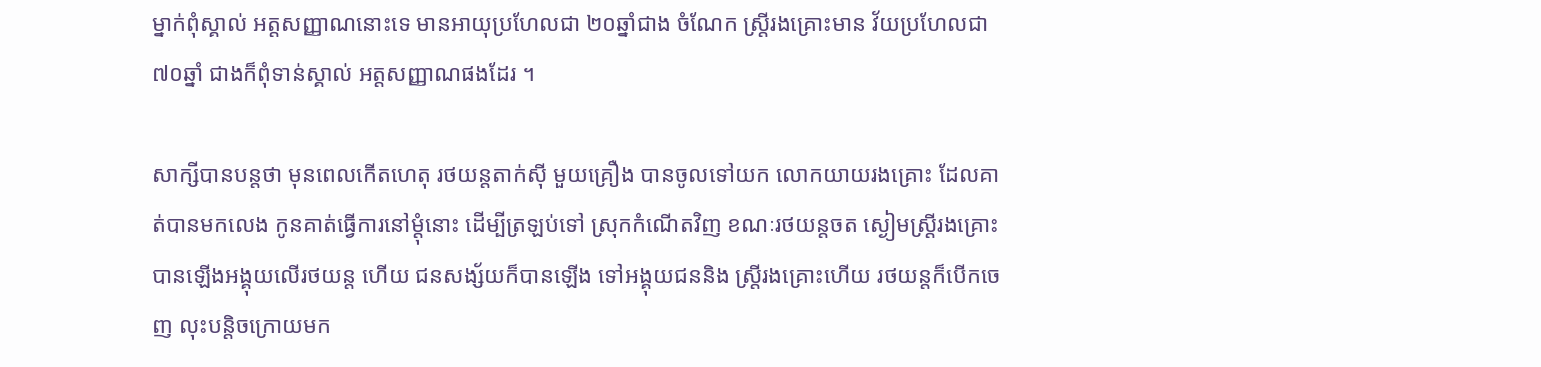ម្នាក់ពុំស្គាល់ អត្តសញ្ញាណនោះទេ មានអាយុប្រហែលជា ២០ឆ្នាំជាង ចំណែក ស្ត្រីរងគ្រោះមាន វ័យប្រហែលជា ៧០ឆ្នាំ ជាងក៏ពុំទាន់ស្គាល់ អត្តសញ្ញាណផងដែរ ។

សាក្សីបានបន្តថា មុនពេលកើតហេតុ រថយន្តតាក់ស៊ី មួយគ្រឿង បានចូលទៅយក លោកយាយរងគ្រោះ ដែលគាត់បានមកលេង កូនគាត់ធ្វើការនៅម្តុំនោះ ដើម្បីត្រឡប់ទៅ ស្រុកកំណើតវិញ ខណៈរថយន្តចត ស្ងៀមស្ត្រីរងគ្រោះ បានឡើងអង្គុយលើរថយន្ត ហើយ ជនសង្ស័យក៏បានឡើង ទៅអង្គុយជននិង ស្រ្តីរងគ្រោះហើយ រថយន្តក៏បើកចេញ លុះបន្តិចក្រោយមក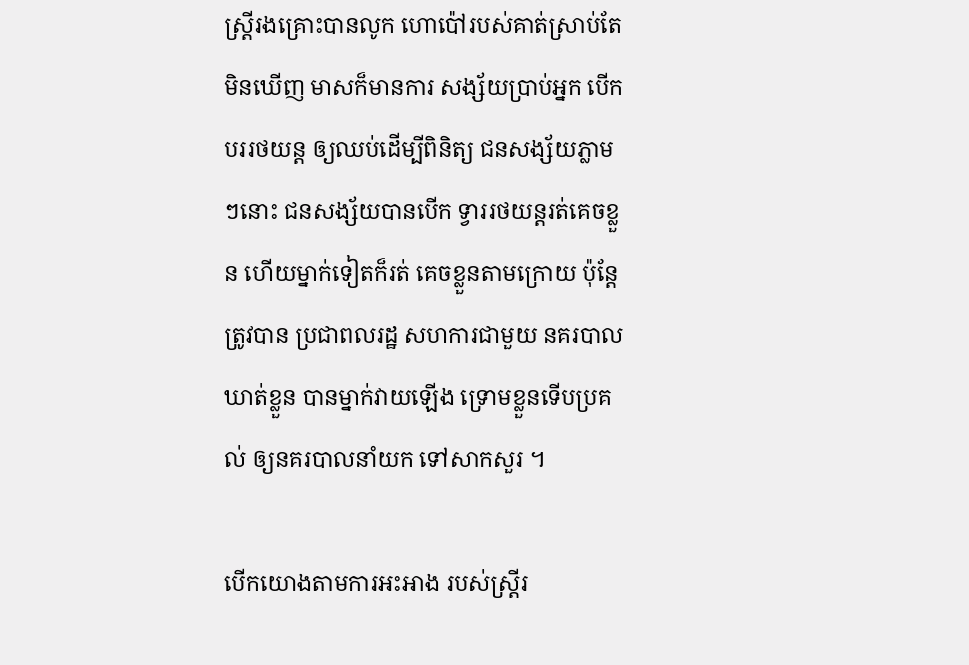ស្រ្តីរងគ្រោះបានលូក ហោប៉ៅរបស់គាត់ស្រាប់តែមិនឃើញ មាសក៏មានការ សង្ស័យប្រាប់អ្នក បើកបររថយន្ត ឲ្យឈប់ដើម្បីពិនិត្យ ជនសង្ស័យភ្លាមៗនោះ ជនសង្ស័យបានបើក ទ្វាររថយន្តរត់គេចខ្លួន ហើយម្នាក់ទៀតក៏រត់ គេចខ្លួនតាមក្រោយ ប៉ុន្តែត្រូវបាន ប្រជាពលរដ្ឋ សហការជាមួយ នគរបាលឃាត់ខ្លួន បានម្នាក់វាយឡើង ទ្រោមខ្លួនទើបប្រគល់ ឲ្យនគរបាលនាំយក ទៅសាកសួរ ។

បើកយោងតាមការអះអាង របស់ស្រ្តីរ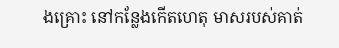ងគ្រោះ នៅកន្លែងកើតហេតុ មាសរបស់គាត់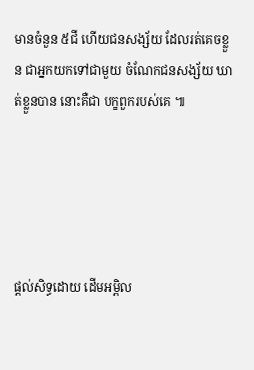មានចំនួន ៥ជី ហើយជនសង្ស័យ ដែលរត់គេចខ្លួន ជាអ្នកយកទៅជាមួយ ចំណែកជនសង្ស័យ ឃាត់ខ្លួនបាន នោះគឺជា បក្ខពួករបស់គេ ៕





ផ្តល់សិទ្ធដោយ ដើមអម្ពិល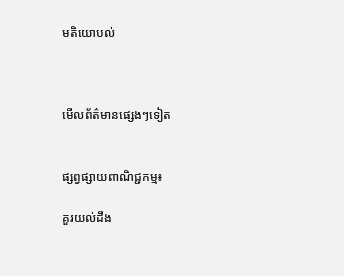មតិយោបល់



មើលព័ត៌មានផ្សេងៗទៀត


ផ្សព្វផ្សាយពាណិជ្ជកម្ម៖

គួរយល់ដឹង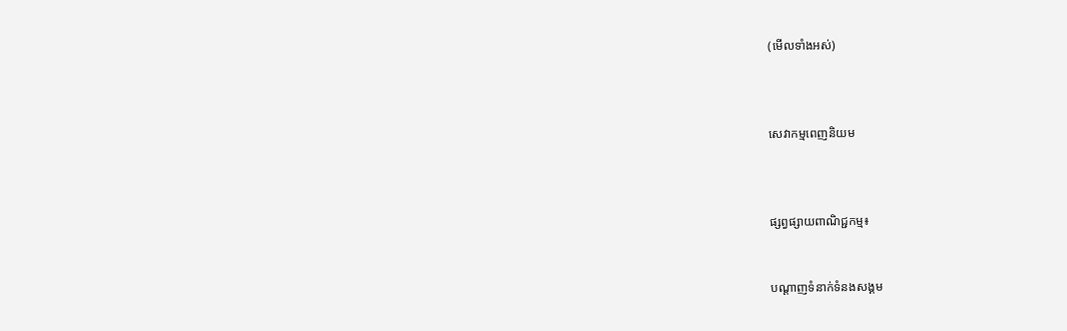(មើលទាំងអស់)



សេវាកម្មពេញនិយម



ផ្សព្វផ្សាយពាណិជ្ជកម្ម៖


បណ្តាញទំនាក់ទំនងសង្គម